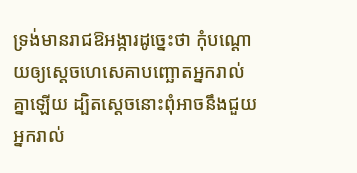ទ្រង់មានរាជឱអង្ការដូច្នេះថា កុំបណ្តោយឲ្យស្ដេចហេសេគាបញ្ឆោតអ្នករាល់គ្នាឡើយ ដ្បិតស្ដេចនោះពុំអាចនឹងជួយអ្នករាល់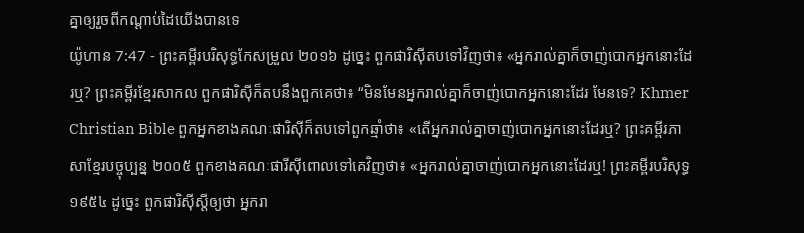គ្នាឲ្យរួចពីកណ្ដាប់ដៃយើងបានទេ
យ៉ូហាន 7:47 - ព្រះគម្ពីរបរិសុទ្ធកែសម្រួល ២០១៦ ដូច្នេះ ពួកផារិស៊ីតបទៅវិញថា៖ «អ្នករាល់គ្នាក៏ចាញ់បោកអ្នកនោះដែរឬ? ព្រះគម្ពីរខ្មែរសាកល ពួកផារិស៊ីក៏តបនឹងពួកគេថា៖ “មិនមែនអ្នករាល់គ្នាក៏ចាញ់បោកអ្នកនោះដែរ មែនទេ? Khmer Christian Bible ពួកអ្នកខាងគណៈផារិស៊ីក៏តបទៅពួកឆ្មាំថា៖ «តើអ្នករាល់គ្នាចាញ់បោកអ្នកនោះដែរឬ? ព្រះគម្ពីរភាសាខ្មែរបច្ចុប្បន្ន ២០០៥ ពួកខាងគណៈផារីស៊ីពោលទៅគេវិញថា៖ «អ្នករាល់គ្នាចាញ់បោកអ្នកនោះដែរឬ! ព្រះគម្ពីរបរិសុទ្ធ ១៩៥៤ ដូច្នេះ ពួកផារិស៊ីស្តីឲ្យថា អ្នករា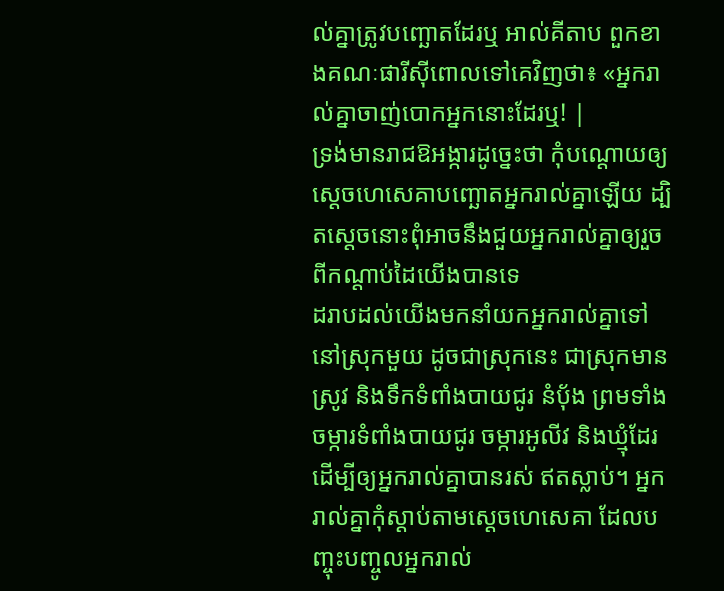ល់គ្នាត្រូវបញ្ឆោតដែរឬ អាល់គីតាប ពួកខាងគណៈផារីស៊ីពោលទៅគេវិញថា៖ «អ្នករាល់គ្នាចាញ់បោកអ្នកនោះដែរឬ! |
ទ្រង់មានរាជឱអង្ការដូច្នេះថា កុំបណ្តោយឲ្យស្ដេចហេសេគាបញ្ឆោតអ្នករាល់គ្នាឡើយ ដ្បិតស្ដេចនោះពុំអាចនឹងជួយអ្នករាល់គ្នាឲ្យរួចពីកណ្ដាប់ដៃយើងបានទេ
ដរាបដល់យើងមកនាំយកអ្នករាល់គ្នាទៅនៅស្រុកមួយ ដូចជាស្រុកនេះ ជាស្រុកមានស្រូវ និងទឹកទំពាំងបាយជូរ នំបុ័ង ព្រមទាំងចម្ការទំពាំងបាយជូរ ចម្ការអូលីវ និងឃ្មុំដែរ ដើម្បីឲ្យអ្នករាល់គ្នាបានរស់ ឥតស្លាប់។ អ្នករាល់គ្នាកុំស្តាប់តាមស្ដេចហេសេគា ដែលបញ្ចុះបញ្ចូលអ្នករាល់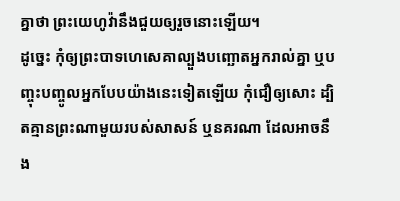គ្នាថា ព្រះយេហូវ៉ានឹងជួយឲ្យរួចនោះឡើយ។
ដូច្នេះ កុំឲ្យព្រះបាទហេសេគាល្បួងបញ្ឆោតអ្នករាល់គ្នា ឬបញ្ចុះបញ្ចូលអ្នកបែបយ៉ាងនេះទៀតឡើយ កុំជឿឲ្យសោះ ដ្បិតគ្មានព្រះណាមួយរបស់សាសន៍ ឬនគរណា ដែលអាចនឹង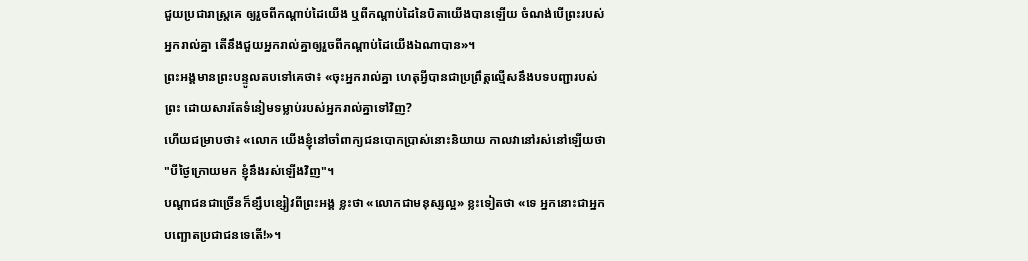ជួយប្រជារាស្ត្រគេ ឲ្យរួចពីកណ្ដាប់ដៃយើង ឬពីកណ្ដាប់ដៃនៃបិតាយើងបានឡើយ ចំណង់បើព្រះរបស់អ្នករាល់គ្នា តើនឹងជួយអ្នករាល់គ្នាឲ្យរួចពីកណ្ដាប់ដៃយើងឯណាបាន»។
ព្រះអង្គមានព្រះបន្ទូលតបទៅគេថា៖ «ចុះអ្នករាល់គ្នា ហេតុអ្វីបានជាប្រព្រឹត្តល្មើសនឹងបទបញ្ជារបស់ព្រះ ដោយសារតែទំនៀមទម្លាប់របស់អ្នករាល់គ្នាទៅវិញ?
ហើយជម្រាបថា៖ «លោក យើងខ្ញុំនៅចាំពាក្យជនបោកប្រាស់នោះនិយាយ កាលវានៅរស់នៅឡើយថា "បីថ្ងៃក្រោយមក ខ្ញុំនឹងរស់ឡើងវិញ"។
បណ្តាជនជាច្រើនក៏ខ្សឹបខ្សៀវពីព្រះអង្គ ខ្លះថា «លោកជាមនុស្សល្អ» ខ្លះទៀតថា «ទេ អ្នកនោះជាអ្នកបញ្ឆោតប្រជាជនទេតើ!»។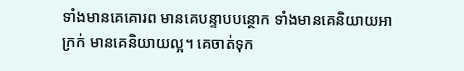ទាំងមានគេគោរព មានគេបន្ទាបបន្ថោក ទាំងមានគេនិយាយអាក្រក់ មានគេនិយាយល្អ។ គេចាត់ទុក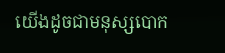យើងដូចជាមនុស្សបោក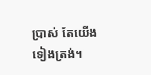ប្រាស់ តែយើងទៀងត្រង់។